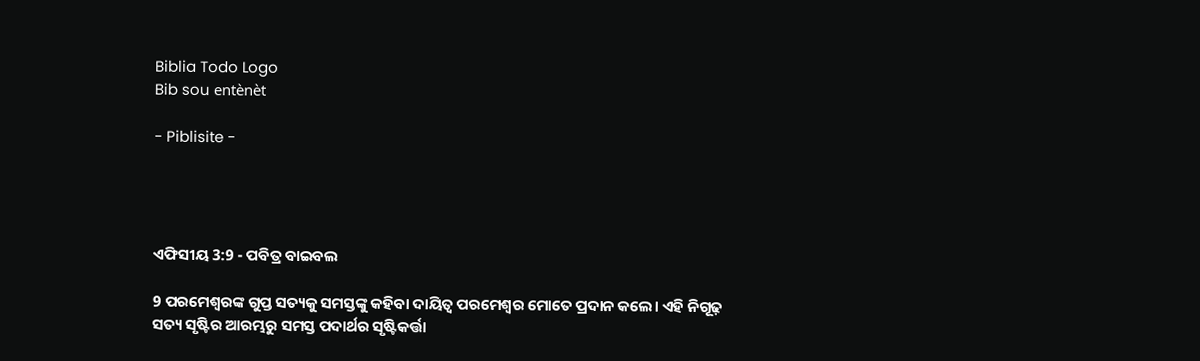Biblia Todo Logo
Bib sou entènèt

- Piblisite -




ଏଫିସୀୟ 3:9 - ପବିତ୍ର ବାଇବଲ

9 ପରମେଶ୍ୱରଙ୍କ ଗୁପ୍ତ ସତ୍ୟକୁ ସମସ୍ତଙ୍କୁ କହିବା ଦାୟିତ୍ୱ ପରମେଶ୍ୱର ମୋତେ ପ୍ରଦାନ କଲେ। ଏହି ନିଗୂଢ଼ ସତ୍ୟ ସୃଷ୍ଟିର ଆରମ୍ଭରୁ ସମସ୍ତ ପଦାର୍ଥର ସୃଷ୍ଟିକର୍ତ୍ତା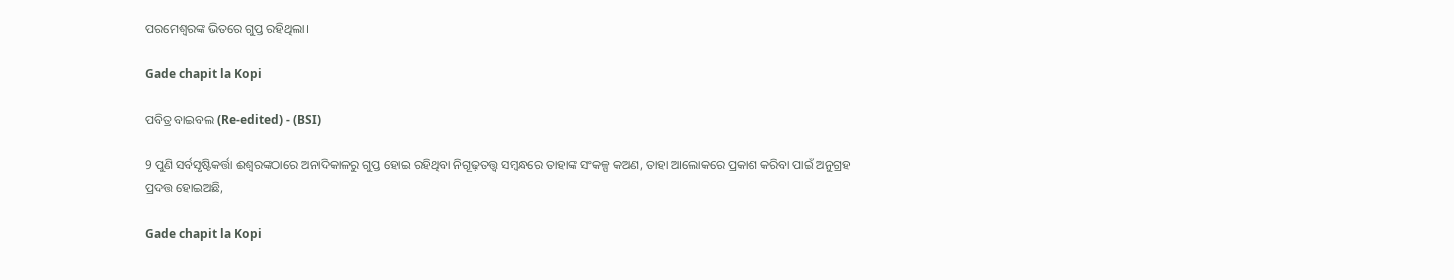ପରମେଶ୍ୱରଙ୍କ ଭିତରେ ଗୁପ୍ତ ରହିଥିଲା।

Gade chapit la Kopi

ପବିତ୍ର ବାଇବଲ (Re-edited) - (BSI)

9 ପୁଣି ସର୍ବସୃଷ୍ଟିକର୍ତ୍ତା ଈଶ୍ଵରଙ୍କଠାରେ ଅନାଦିକାଳରୁ ଗୁପ୍ତ ହୋଇ ରହିଥିବା ନିଗୂଢ଼ତତ୍ତ୍ଵ ସମ୍ଵନ୍ଧରେ ତାହାଙ୍କ ସଂକଳ୍ପ କଅଣ, ତାହା ଆଲୋକରେ ପ୍ରକାଶ କରିବା ପାଇଁ ଅନୁଗ୍ରହ ପ୍ରଦତ୍ତ ହୋଇଅଛି,

Gade chapit la Kopi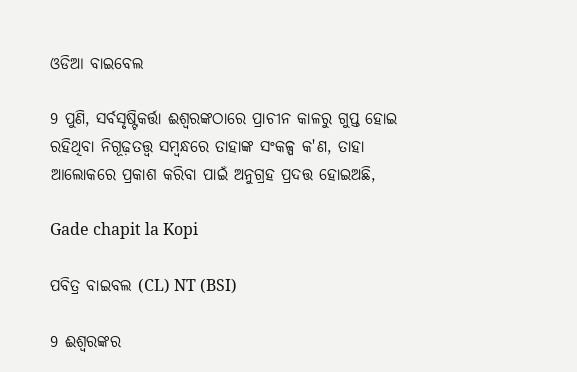ଓଡିଆ ବାଇବେଲ

9 ପୁଣି, ସର୍ବସୃଷ୍ଟିକର୍ତ୍ତା ଈଶ୍ୱରଙ୍କଠାରେ ପ୍ରାଚୀନ କାଳରୁ ଗୁପ୍ତ ହୋଇ ରହିଥିବା ନିଗୂଢ଼ତତ୍ତ୍ୱ ସମ୍ବନ୍ଧରେ ତାହାଙ୍କ ସଂକଳ୍ପ କ'ଣ, ତାହା ଆଲୋକରେ ପ୍ରକାଶ କରିବା ପାଇଁ ଅନୁଗ୍ରହ ପ୍ରଦତ୍ତ ହୋଇଅଛି,

Gade chapit la Kopi

ପବିତ୍ର ବାଇବଲ (CL) NT (BSI)

9 ଈଶ୍ୱରଙ୍କର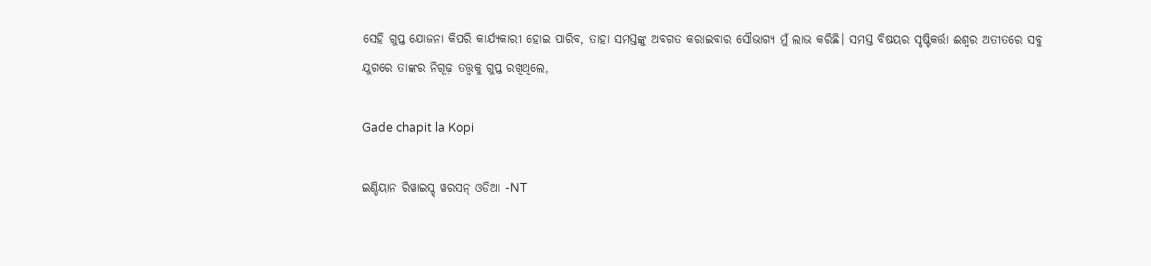ସେହି ଗୁପ୍ତ ଯୋଜନା କିପରି କାର୍ଯ୍ୟକାରୀ ହୋଇ ପାରିବ, ତାହା ସମସ୍ତଙ୍କୁ ଅବଗତ କରାଇବାର ସୌଭାଗ୍ୟ ମୁଁ ଲାଭ କରିଛି। ସମସ୍ତ ବିଷୟର ସୃଷ୍ଟିକର୍ତ୍ତା ଈଶ୍ୱର ଅତୀତରେ ସବୁ ଯୁଗରେ ତାଙ୍କର ନିଗୂଢ଼ ତତ୍ତ୍ୱକୁ ଗୁପ୍ତ ରଖିଥିଲେ,

Gade chapit la Kopi

ଇଣ୍ଡିୟାନ ରିୱାଇସ୍ଡ୍ ୱରସନ୍ ଓଡିଆ -NT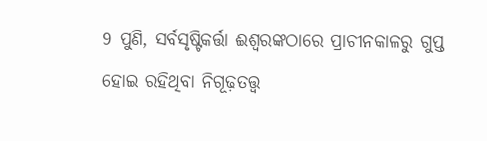9 ପୁଣି, ସର୍ବସୃଷ୍ଟିକର୍ତ୍ତା ଈଶ୍ବରଙ୍କଠାରେ ପ୍ରାଚୀନକାଳରୁ ଗୁପ୍ତ ହୋଇ ରହିଥିବା ନିଗୂଢ଼ତତ୍ତ୍ୱ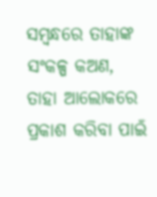ସମ୍ବନ୍ଧରେ ତାହାଙ୍କ ସଂକଳ୍ପ କଅଣ, ତାହା ଆଲୋକରେ ପ୍ରକାଶ କରିବା ପାଇଁ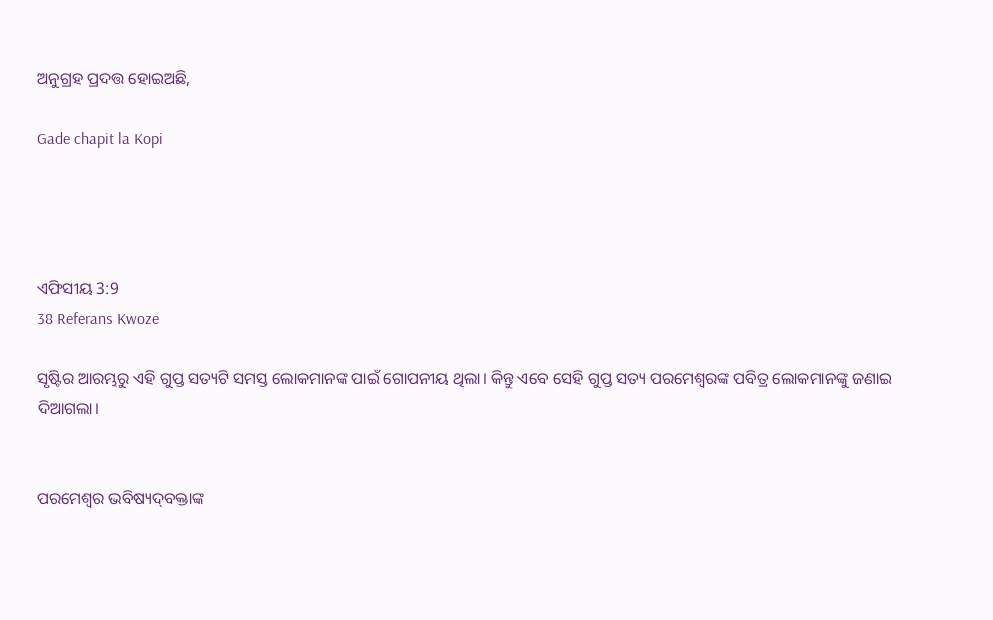ଅନୁଗ୍ରହ ପ୍ରଦତ୍ତ ହୋଇଅଛି,

Gade chapit la Kopi




ଏଫିସୀୟ 3:9
38 Referans Kwoze

ସୃଷ୍ଟିର ଆରମ୍ଭରୁ ଏହି ଗୁପ୍ତ ସତ୍ୟଟି ସମସ୍ତ ଲୋକମାନଙ୍କ ପାଇଁ ଗୋପନୀୟ ଥିଲା। କିନ୍ତୁ ଏବେ ସେହି ଗୁପ୍ତ ସତ୍ୟ ପରମେଶ୍ୱରଙ୍କ ପବିତ୍ର ଲୋକମାନଙ୍କୁ ଜଣାଇ ଦିଆଗଲା।


ପରମେଶ୍ୱର ଭବିଷ୍ୟ‌‌‌‌‌‌‌ଦ୍‌‌ବକ୍ତାଙ୍କ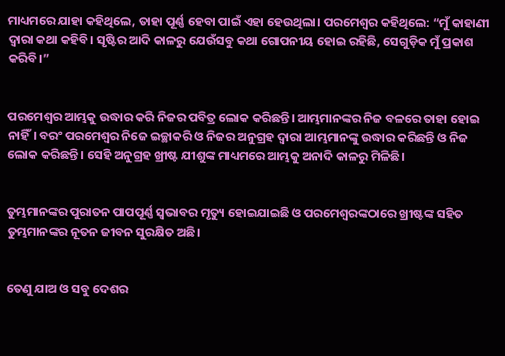ମାଧ୍ୟମରେ ଯାହା କହିଥିଲେ, ତାହା ପୂର୍ଣ୍ଣ ହେବା ପାଇଁ ଏହା ହେଉଥିଲା। ପରମେଶ୍ୱର କହିଥିଲେ: “ମୁଁ କାହାଣୀ ଦ୍ୱାରା କଥା କହିବି। ସୃଷ୍ଟିର ଆଦି କାଳରୁ ଯେଉଁସବୁ କଥା ଗୋପନୀୟ ହୋଇ ରହିଛି, ସେଗୁଡ଼ିକ ମୁଁ ପ୍ରକାଶ କରିବି।”


ପରମେଶ୍ୱର ଆମ୍ଭକୁ ଉଦ୍ଧାର କରି ନିଜର ପବିତ୍ର ଲୋକ କରିଛନ୍ତି। ଆମ୍ଭମାନଙ୍କର ନିଜ ବଳରେ ତାହା ହୋଇ ନାହିଁ। ବରଂ ପରମେଶ୍ୱର ନିଜେ ଇଚ୍ଛାକରି ଓ ନିଜର ଅନୁଗ୍ରହ ଦ୍ୱାରା ଆମ୍ଭମାନଙ୍କୁ ଉଦ୍ଧାର କରିଛନ୍ତି ଓ ନିଜ ଲୋକ କରିଛନ୍ତି। ସେହି ଅନୁଗ୍ରହ ଖ୍ରୀଷ୍ଟ ଯୀଶୁଙ୍କ ମାଧ୍ୟମରେ ଆମ୍ଭକୁ ଅନାଦି କାଳରୁ ମିଳିଛି।


ତୁମ୍ଭମାନଙ୍କର ପୁରାତନ ପାପପୂର୍ଣ୍ଣ ସ୍ୱଭାବର ମୃତ୍ୟୁ ହୋଇଯାଇଛି ଓ ପରମେଶ୍ୱରଙ୍କଠାରେ ଖ୍ରୀଷ୍ଟଙ୍କ ସହିତ ତୁମ୍ଭମାନଙ୍କର ନୂତନ ଜୀବନ ସୁରକ୍ଷିତ ଅଛି।


ତେଣୁ ଯାଅ ଓ ସବୁ ଦେଶର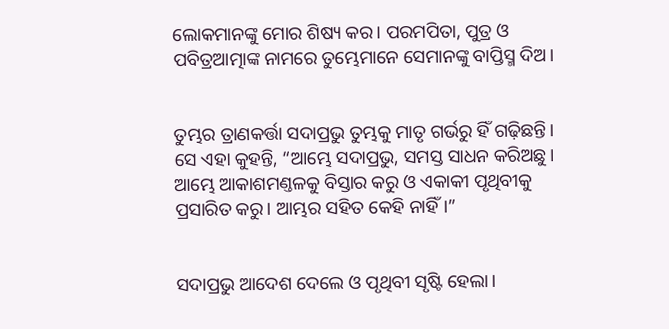ଲୋକମାନଙ୍କୁ ମୋର ଶିଷ୍ୟ କର। ପରମପିତା, ପୁତ୍ର ଓ ପବିତ୍ରଆତ୍ମାଙ୍କ ନାମରେ ତୁମ୍ଭେମାନେ ସେମାନଙ୍କୁ ବାପ୍ତିସ୍ମ ଦିଅ।


ତୁମ୍ଭର ତ୍ରାଣକର୍ତ୍ତା ସଦାପ୍ରଭୁ ତୁମ୍ଭକୁ ମାତୃ ଗର୍ଭରୁ ହିଁ ଗଢ଼ିଛନ୍ତି। ସେ ଏହା କୁହନ୍ତି, “ଆମ୍ଭେ ସଦାପ୍ରଭୁ, ସମସ୍ତ ସାଧନ କରିଅଛୁ। ଆମ୍ଭେ ଆକାଶମଣ୍ତଳକୁ ବିସ୍ତାର କରୁ ଓ ଏକାକୀ ପୃଥିବୀକୁ ପ୍ରସାରିତ କରୁ। ଆମ୍ଭର ସହିତ କେହି ନାହିଁ।”


ସଦାପ୍ରଭୁ ଆଦେଶ ଦେଲେ ଓ ପୃଥିବୀ ସୃଷ୍ଟି ହେଲା।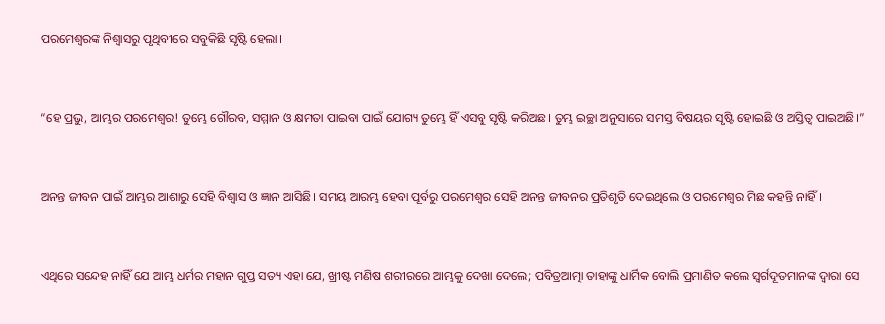ପରମେଶ୍ୱରଙ୍କ ନିଶ୍ୱାସରୁ ପୃଥିବୀରେ ସବୁକିଛି ସୃଷ୍ଟି ହେଲା।


“ହେ ପ୍ରଭୁ, ଆମ୍ଭର ପରମେଶ୍ୱର! ତୁମ୍ଭେ ଗୌରବ, ସମ୍ମାନ ଓ କ୍ଷମତା ପାଇବା ପାଇଁ ଯୋଗ୍ୟ ତୁମ୍ଭେ ହିଁ ଏସବୁ ସୃଷ୍ଟି କରିଅଛ। ତୁମ୍ଭ ଇଚ୍ଛା ଅନୁସାରେ ସମସ୍ତ ବିଷୟର ସୃଷ୍ଟି ହୋଇଛି ଓ ଅସ୍ତିତ୍ୱ ପାଇଅଛି।”


ଅନନ୍ତ ଜୀବନ ପାଇଁ ଆମ୍ଭର ଆଶାରୁ ସେହି ବିଶ୍ୱାସ ଓ ଜ୍ଞାନ ଆସିଛି। ସମୟ ଆରମ୍ଭ ହେବା ପୂର୍ବରୁ ପରମେଶ୍ୱର ସେହି ଅନନ୍ତ ଜୀବନର ପ୍ରତିଶୃତି ଦେଇଥିଲେ ଓ ପରମେଶ୍ୱର ମିଛ କହନ୍ତି ନାହିଁ।


ଏଥିରେ ସନ୍ଦେହ ନାହିଁ ଯେ ଆମ୍ଭ ଧର୍ମର ମହାନ ଗୁପ୍ତ ସତ୍ୟ ଏହା ଯେ, ଖ୍ରୀଷ୍ଟ ମଣିଷ ଶରୀରରେ ଆମ୍ଭକୁ ଦେଖା ଦେଲେ; ପବିତ୍ରଆତ୍ମା ତାହାଙ୍କୁ ଧାର୍ମିକ ବୋଲି ପ୍ରମାଣିତ କଲେ ସ୍ୱର୍ଗଦୂତମାନଙ୍କ ଦ୍ୱାରା ସେ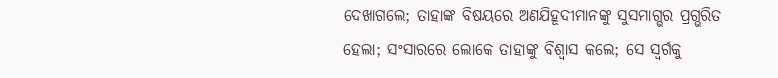ଦେଖାଗଲେ; ତାହାଙ୍କ ବିଷୟରେ ଅଣଯିହୂଦୀମାନଙ୍କୁ ସୁସମାଗ୍ଭର ପ୍ରଗ୍ଭରିତ ହେଲା; ସଂସାରରେ ଲୋକେ ତାହାଙ୍କୁ ବିଶ୍ୱାସ କଲେ; ସେ ସ୍ୱର୍ଗକୁ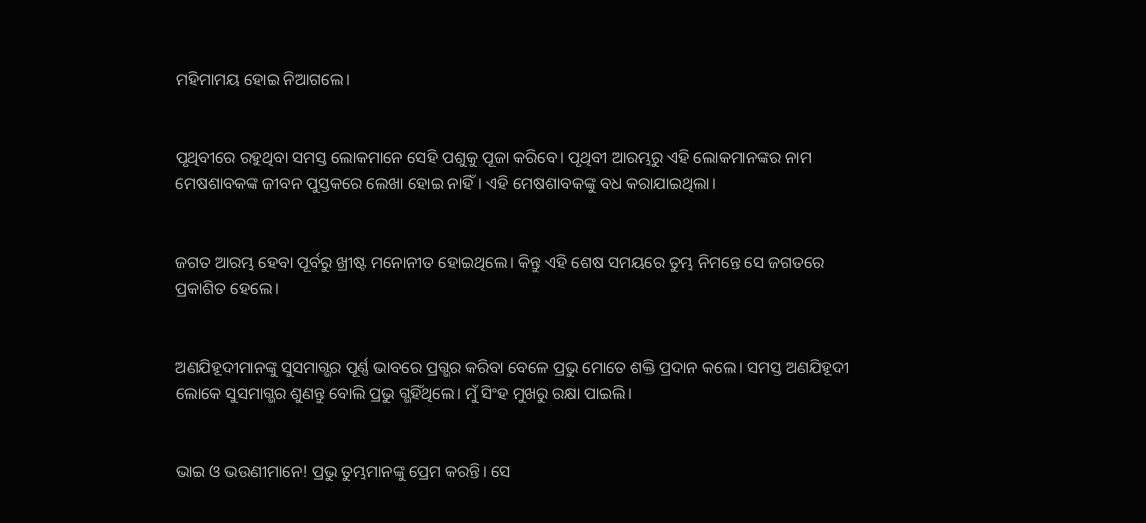ମହିମାମୟ ହୋଇ ନିଆଗଲେ।


ପୃଥିବୀରେ ରହୁଥିବା ସମସ୍ତ ଲୋକମାନେ ସେହି ପଶୁକୁ ପୂଜା କରିବେ। ପୃଥିବୀ ଆରମ୍ଭରୁ ଏହି ଲୋକମାନଙ୍କର ନାମ ମେଷଶାବକଙ୍କ ଜୀବନ ପୁସ୍ତକରେ ଲେଖା ହୋଇ ନାହିଁ। ଏହି ମେଷଶାବକଙ୍କୁ ବଧ କରାଯାଇଥିଲା।


ଜଗତ ଆରମ୍ଭ ହେବା ପୂର୍ବରୁ ଖ୍ରୀଷ୍ଟ ମନୋନୀତ ହୋଇଥିଲେ। କିନ୍ତୁ ଏହି ଶେଷ ସମୟରେ ତୁମ୍ଭ ନିମନ୍ତେ ସେ ଜଗତରେ ପ୍ରକାଶିତ ହେଲେ।


ଅଣଯିହୂଦୀମାନଙ୍କୁ ସୁସମାଗ୍ଭର ପୂର୍ଣ୍ଣ ଭାବରେ ପ୍ରଗ୍ଭର କରିବା ବେଳେ ପ୍ରଭୁ ମୋତେ ଶକ୍ତି ପ୍ରଦାନ କଲେ। ସମସ୍ତ ଅଣଯିହୂଦୀ ଲୋକେ ସୁସମାଗ୍ଭର ଶୁଣନ୍ତୁ ବୋଲି ପ୍ରଭୁ ଗ୍ଭହିଁଥିଲେ। ମୁଁ ସିଂହ ମୁଖରୁ ରକ୍ଷା ପାଇଲି।


ଭାଇ ଓ ଭଉଣୀମାନେ! ପ୍ରଭୁ ତୁମ୍ଭମାନଙ୍କୁ ପ୍ରେମ କରନ୍ତି। ସେ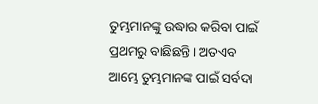ତୁମ୍ଭମାନଙ୍କୁ ଉଦ୍ଧାର କରିବା ପାଇଁ ପ୍ରଥମରୁ ବାଛିଛନ୍ତି। ଅତଏବ ଆମ୍ଭେ ତୁମ୍ଭମାନଙ୍କ ପାଇଁ ସର୍ବଦା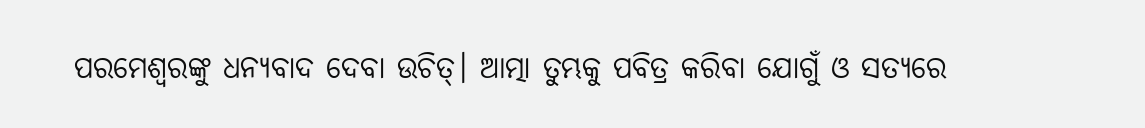ପରମେଶ୍ୱରଙ୍କୁ ଧନ୍ୟବାଦ ଦେବା ଉଚିତ୍। ଆତ୍ମା ତୁମ୍ଭକୁ ପବିତ୍ର କରିବା ଯୋଗୁଁ ଓ ସତ୍ୟରେ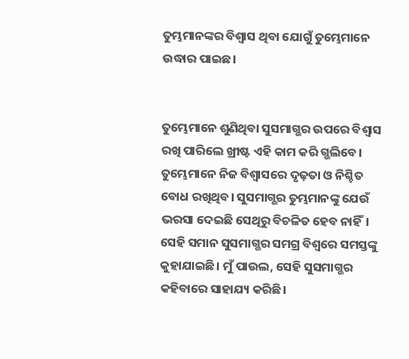ତୁମ୍ଭମାନଙ୍କର ବିଶ୍ୱାସ ଥିବା ଯୋଗୁଁ ତୁମ୍ଭେମାନେ ଉଦ୍ଧାର ପାଇଛ।


ତୁମ୍ଭେମାନେ ଶୁଣିଥିବା ସୁସମାଗ୍ଭର ଉପରେ ବିଶ୍ୱାସ ରଖି ପାରିଲେ ଖ୍ରୀଷ୍ଟ ଏହି କାମ କରି ଗ୍ଭଲିବେ। ତୁମ୍ଭେମାନେ ନିଜ ବିଶ୍ୱାସରେ ଦୃଢ଼ତା ଓ ନିଶ୍ଚିତ ବୋଧ ରଖିଥିବ। ସୁସମାଗ୍ଭର ତୁମ୍ଭମାନଙ୍କୁ ଯେଉଁ ଭରସା ଦେଇଛି ସେଥିରୁ ବିଚଳିତ ହେବ ନାହିଁ। ସେହି ସମାନ ସୁସମାଗ୍ଭର ସମଗ୍ର ବିଶ୍ୱରେ ସମସ୍ତଙ୍କୁ କୁହାଯାଇଛି। ମୁଁ ପାଉଲ, ସେହି ସୁସମାଗ୍ଭର କହିବାରେ ସାହାଯ୍ୟ କରିଛି।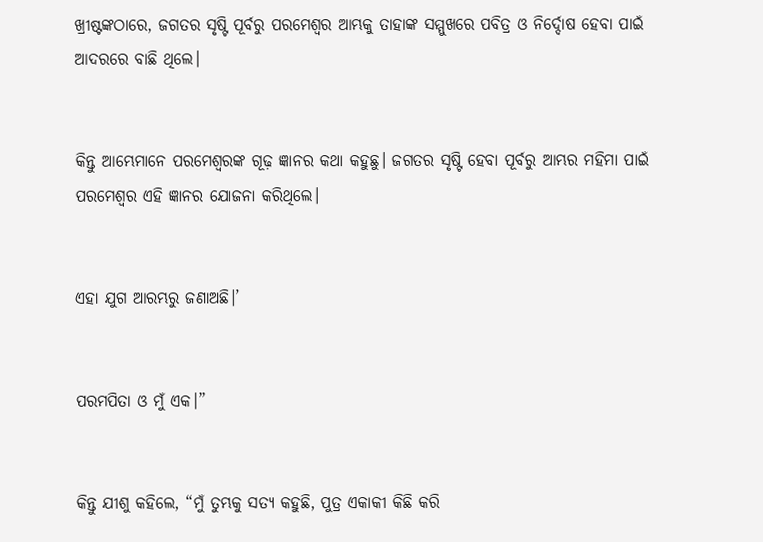ଖ୍ରୀଷ୍ଟଙ୍କଠାରେ, ଜଗତର ସୃଷ୍ଟି ପୂର୍ବରୁ ପରମେଶ୍ୱର ଆମ୍ଭକୁ ତାହାଙ୍କ ସମ୍ମୁଖରେ ପବିତ୍ର ଓ ନିର୍ଦ୍ଦୋଷ ହେବା ପାଇଁ ଆଦରରେ ବାଛି ଥିଲେ।


କିନ୍ତୁ ଆମ୍ଭେମାନେ ପରମେଶ୍ୱରଙ୍କ ଗୂଢ଼ ଜ୍ଞାନର କଥା କହୁଛୁ। ଜଗତର ସୃଷ୍ଟି ହେବା ପୂର୍ବରୁ ଆମ୍ଭର ମହିମା ପାଇଁ ପରମେଶ୍ୱର ଏହି ଜ୍ଞାନର ଯୋଜନା କରିଥିଲେ।


ଏହା ଯୁଗ ଆରମ୍ଭରୁ ଜଣାଅଛି।’


ପରମପିତା ଓ ମୁଁ ଏକ।”


କିନ୍ତୁ ଯୀଶୁ କହିଲେ, “ମୁଁ ତୁମ୍ଭକୁ ସତ୍ୟ କହୁଛି, ପୁତ୍ର ଏକାକୀ କିଛି କରି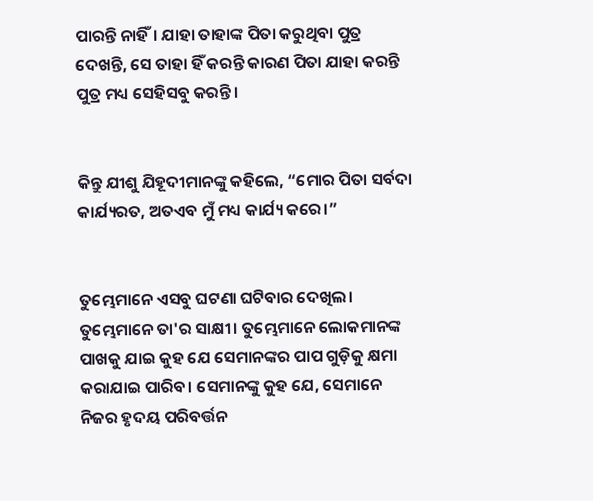ପାରନ୍ତି ନାହିଁ। ଯାହା ତାହାଙ୍କ ପିତା କରୁଥିବା ପୁତ୍ର ଦେଖନ୍ତି, ସେ ତାହା ହିଁ କରନ୍ତି କାରଣ ପିତା ଯାହା କରନ୍ତି ପୁତ୍ର ମଧ୍ୟ ସେହିସବୁ କରନ୍ତି।


କିନ୍ତୁ ଯୀଶୁ ଯିହୂଦୀମାନଙ୍କୁ କହିଲେ, “ମୋର ପିତା ସର୍ବଦା କାର୍ଯ୍ୟରତ, ଅତଏବ ମୁଁ ମଧ୍ୟ କାର୍ଯ୍ୟ କରେ।”


ତୁମ୍ଭେମାନେ ଏସବୁ ଘଟଣା ଘଟିବାର ଦେଖିଲ। ତୁମ୍ଭେମାନେ ତା'ର ସାକ୍ଷୀ। ତୁମ୍ଭେମାନେ ଲୋକମାନଙ୍କ ପାଖକୁ ଯାଇ କୁହ ଯେ ସେମାନଙ୍କର ପାପ ଗୁଡ଼ିକୁ କ୍ଷମା କରାଯାଇ ପାରିବ। ସେମାନଙ୍କୁ କୁହ ଯେ, ସେମାନେ ନିଜର ହୃଦୟ ପରିବର୍ତ୍ତନ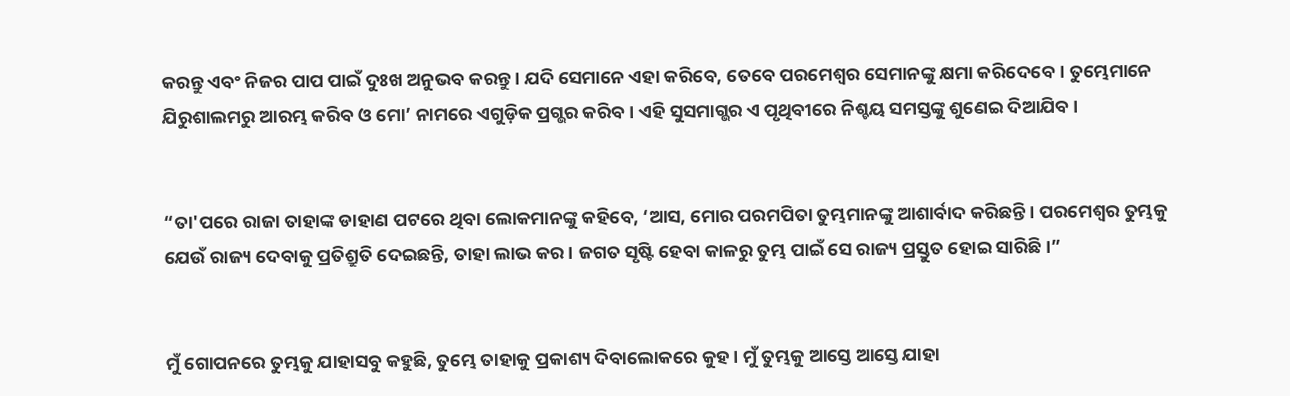କରନ୍ତୁ ଏବଂ ନିଜର ପାପ ପାଇଁ ଦୁଃଖ ଅନୁଭବ କରନ୍ତୁ। ଯଦି ସେମାନେ ଏହା କରିବେ, ତେବେ ପରମେଶ୍ୱର ସେମାନଙ୍କୁ କ୍ଷମା କରିଦେବେ। ତୁମ୍ଭେମାନେ ଯିରୁଶାଲମରୁ ଆରମ୍ଭ କରିବ ଓ ମୋ’ ନାମରେ ଏଗୁଡ଼ିକ ପ୍ରଗ୍ଭର କରିବ। ଏହି ସୁସମାଗ୍ଭର ଏ ପୃଥିବୀରେ ନିଶ୍ଚୟ ସମସ୍ତଙ୍କୁ ଶୁଣେଇ ଦିଆଯିବ।


“ତା'ପରେ ରାଜା ତାହାଙ୍କ ଡାହାଣ ପଟରେ ଥିବା ଲୋକମାନଙ୍କୁ କହିବେ, ‘ଆସ, ମୋର ପରମପିତା ତୁମ୍ଭମାନଙ୍କୁ ଆଶାର୍ବାଦ କରିଛନ୍ତି। ପରମେଶ୍ୱର ତୁମ୍ଭକୁ ଯେଉଁ ରାଜ୍ୟ ଦେବାକୁ ପ୍ରତିଶ୍ରୁତି ଦେଇଛନ୍ତି, ତାହା ଲାଭ କର। ଜଗତ ସୃଷ୍ଟି ହେବା କାଳରୁ ତୁମ୍ଭ ପାଇଁ ସେ ରାଜ୍ୟ ପ୍ରସ୍ତୁତ ହୋଇ ସାରିଛି।”


ମୁଁ ଗୋପନରେ ତୁମ୍ଭକୁ ଯାହାସବୁ କହୁଛି, ତୁମ୍ଭେ ତାହାକୁ ପ୍ରକାଶ୍ୟ ଦିବାଲୋକରେ କୁହ। ମୁଁ ତୁମ୍ଭକୁ ଆସ୍ତେ ଆସ୍ତେ ଯାହା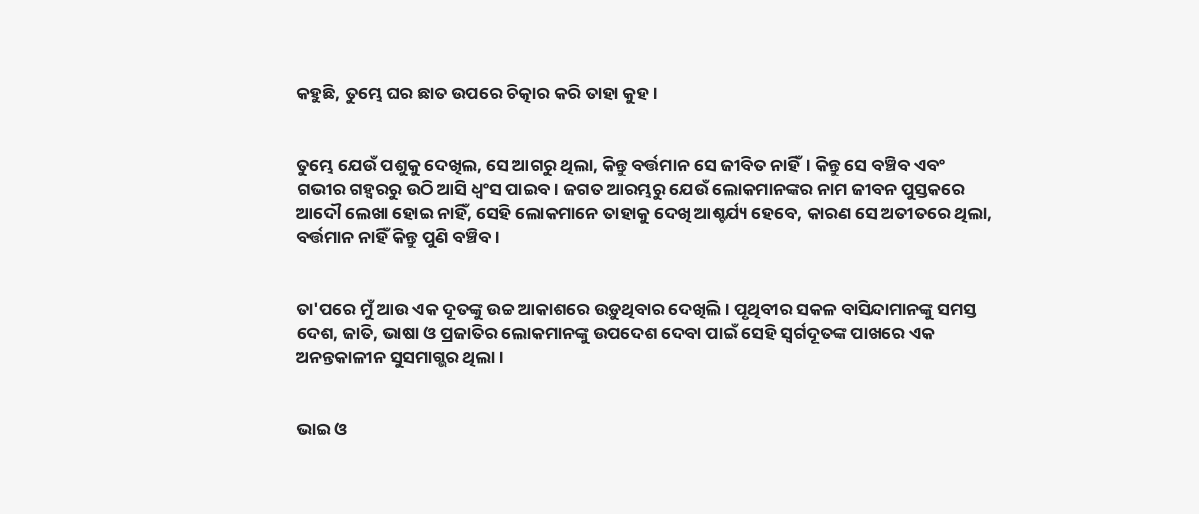କହୁଛି, ତୁମ୍ଭେ ଘର ଛାତ ଉପରେ ଚିତ୍କାର କରି ତାହା କୁହ।


ତୁମ୍ଭେ ଯେଉଁ ପଶୁକୁ ଦେଖିଲ, ସେ ଆଗରୁ ଥିଲା, କିନ୍ତୁ ବର୍ତ୍ତମାନ ସେ ଜୀବିତ ନାହିଁ। କିନ୍ତୁ ସେ ବଞ୍ଚିବ ଏବଂ ଗଭୀର ଗହ୍ୱରରୁ ଉଠି ଆସି ଧ୍ୱଂସ ପାଇବ। ଜଗତ ଆରମ୍ଭରୁ ଯେଉଁ ଲୋକମାନଙ୍କର ନାମ ଜୀବନ ପୁସ୍ତକରେ ଆଦୌ ଲେଖା ହୋଇ ନାହିଁ, ସେହି ଲୋକମାନେ ତାହାକୁ ଦେଖି ଆଶ୍ଚର୍ଯ୍ୟ ହେବେ, କାରଣ ସେ ଅତୀତରେ ଥିଲା, ବର୍ତ୍ତମାନ ନାହିଁ କିନ୍ତୁ ପୁଣି ବଞ୍ଚିବ।


ତା'ପରେ ମୁଁ ଆଉ ଏକ ଦୂତଙ୍କୁ ଉଚ୍ଚ ଆକାଶରେ ଉଡ଼ୁଥିବାର ଦେଖିଲି। ପୃଥିବୀର ସକଳ ବାସିନ୍ଦାମାନଙ୍କୁ ସମସ୍ତ ଦେଶ, ଜାତି, ଭାଷା ଓ ପ୍ରଜାତିର ଲୋକମାନଙ୍କୁ ଉପଦେଶ ଦେବା ପାଇଁ ସେହି ସ୍ୱର୍ଗଦୂତଙ୍କ ପାଖରେ ଏକ ଅନନ୍ତକାଳୀନ ସୁସମାଗ୍ଭର ଥିଲା।


ଭାଇ ଓ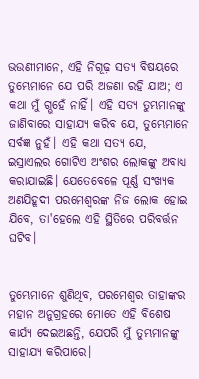ଭଉଣୀମାନେ, ଏହି ନିଗୂଢ଼ ସତ୍ୟ ବିଷୟରେ ତୁମ୍ଭେମାନେ ଯେ ପରି ଅଜଣା ରହି ଯାଅ; ଏ କଥା ମୁଁ ଗ୍ଭହେଁ ନାହିଁ। ଏହି ସତ୍ୟ ତୁମ୍ଭମାନଙ୍କୁ ଜାଣିବାରେ ସାହାଯ୍ୟ କରିବ ଯେ, ତୁମ୍ଭେମାନେ ସର୍ବଜ୍ଞ ନୁହଁ। ଏହି କଥା ସତ୍ୟ ଯେ, ଇସ୍ରାଏଲର ଗୋଟିଏ ଅଂଶର ଲୋକଙ୍କୁ ଅବାଧ୍ୟ କରାଯାଇଛି। ଯେତେବେଳେ ପୂର୍ଣ୍ଣ ସଂଖ୍ୟକ ଅଣଯିହୂଦୀ ପରମେଶ୍ୱରଙ୍କ ନିଜ ଲୋକ ହୋଇ ଯିବେ, ତା'ହେଲେ ଏହି ସ୍ଥିତିରେ ପରିବର୍ତ୍ତନ ଘଟିବ।


ତୁମ୍ଭେମାନେ ଶୁଣିଥିବ, ପରମେଶ୍ୱର ତାହାଙ୍କର ମହାନ ଅନୁଗ୍ରହରେ ମୋତେ ଏହି ବିଶେଷ କାର୍ଯ୍ୟ ଦେଇଅଛନ୍ତି, ଯେପରି ମୁଁ ତୁମ୍ଭମାନଙ୍କୁ ସାହାଯ୍ୟ କରିପାରେ।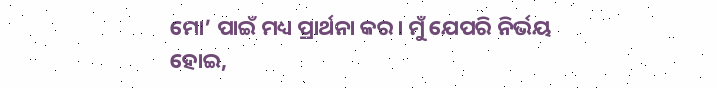ମୋ’ ପାଇଁ ମଧ୍ୟ ପ୍ରାର୍ଥନା କର। ମୁଁ ଯେପରି ନିର୍ଭୟ ହୋଇ,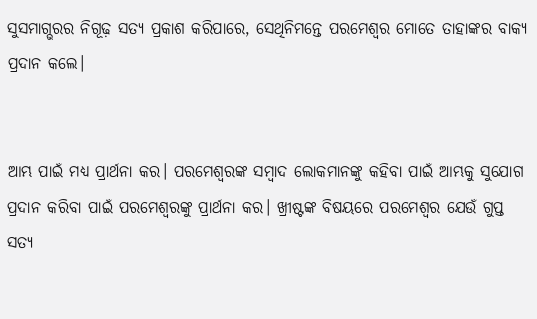ସୁସମାଗ୍ଭରର ନିଗୂଢ଼ ସତ୍ୟ ପ୍ରକାଶ କରିପାରେ, ସେଥିନିମନ୍ତେ ପରମେଶ୍ୱର ମୋତେ ତାହାଙ୍କର ବାକ୍ୟ ପ୍ରଦାନ କଲେ।


ଆମ୍ଭ ପାଇଁ ମଧ୍ୟ ପ୍ରାର୍ଥନା କର। ପରମେଶ୍ୱରଙ୍କ ସମ୍ବାଦ ଲୋକମାନଙ୍କୁ କହିବା ପାଇଁ ଆମ୍ଭକୁ ସୁଯୋଗ ପ୍ରଦାନ କରିବା ପାଇଁ ପରମେଶ୍ୱରଙ୍କୁ ପ୍ରାର୍ଥନା କର। ଖ୍ରୀଷ୍ଟଙ୍କ ବିଷୟରେ ପରମେଶ୍ୱର ଯେଉଁ ଗୁପ୍ତ ସତ୍ୟ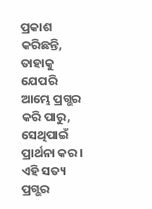ପ୍ରକାଶ କରିଛନ୍ତି, ତାହାକୁ ଯେପରି ଆମ୍ଭେ ପ୍ରଗ୍ଭର କରି ପାରୁ, ସେଥିପାଇଁ ପ୍ରାର୍ଥନା କର। ଏହି ସତ୍ୟ ପ୍ରଗ୍ଭର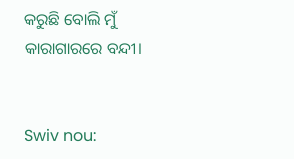କରୁଛି ବୋଲି ମୁଁ କାରାଗାରରେ ବନ୍ଦୀ।


Swiv nou: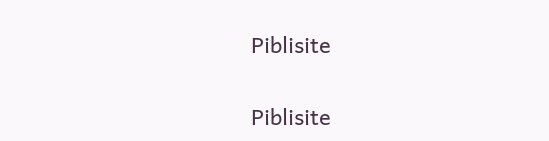Piblisite


Piblisite